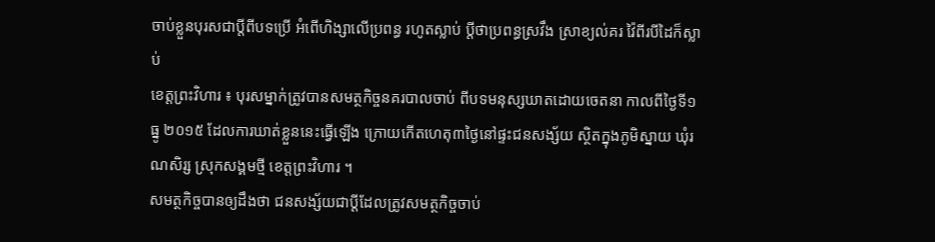ចាប់ខ្លួនបុរសជាប្តីពីបទប្រើ អំពើហិង្សាលើប្រពន្ធ រហូតស្លាប់ ប្តីថាប្រពន្ធស្រវឹង ស្រាខ្យល់គរ វ៉ៃពីរបីដៃក៏ស្លាប់
ខេត្តព្រះវិហារ ៖ បុរសម្នាក់ត្រូវបានសមត្ថកិច្ចនគរបាលចាប់ ពីបទមនុស្សឃាតដោយចេតនា កាលពីថ្ងៃទី១ ធ្នូ ២០១៥ ដែលការឃាត់ខ្លួននេះធ្វើឡើង ក្រោយកើតហេតុ៣ថ្ងៃនៅផ្ទះជនសង្ស័យ ស្ថិតក្នុងភូមិស្នាយ ឃុំរណសិរ្ស ស្រុកសង្គមថ្មី ខេត្តព្រះវិហារ ។
សមត្ថកិច្ចបានឲ្យដឹងថា ជនសង្ស័យជាប្តីដែលត្រូវសមត្ថកិច្ចចាប់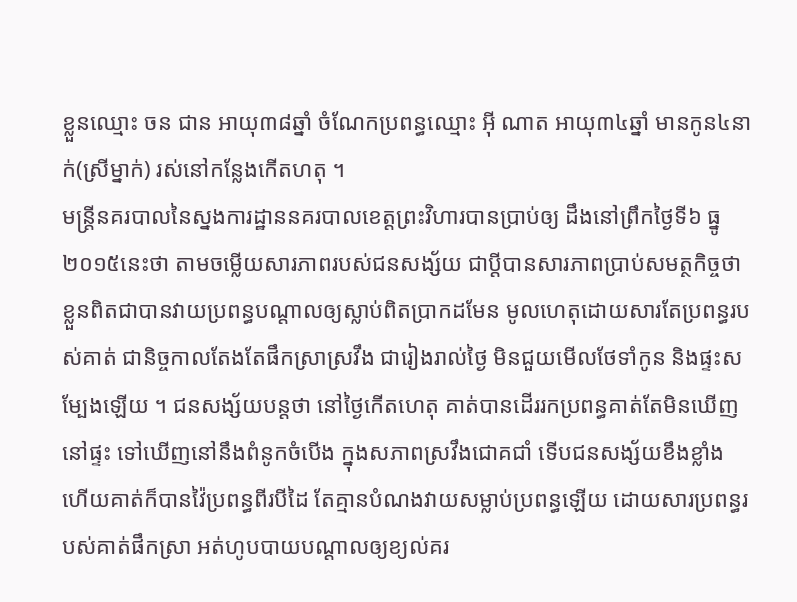ខ្លួនឈ្មោះ ចន ជាន អាយុ៣៨ឆ្នាំ ចំណែកប្រពន្ធឈ្មោះ អ៊ី ណាត អាយុ៣៤ឆ្នាំ មានកូន៤នាក់(ស្រីម្នាក់) រស់នៅកន្លែងកើតហតុ ។
មន្ត្រីនគរបាលនៃស្នងការដ្ឋាននគរបាលខេត្តព្រះវិហារបានប្រាប់ឲ្យ ដឹងនៅព្រឹកថ្ងៃទី៦ ធ្នូ ២០១៥នេះថា តាមចម្លើយសារភាពរបស់ជនសង្ស័យ ជាប្ដីបានសារភាពប្រាប់សមត្ថកិច្ចថា ខ្លួនពិតជាបានវាយប្រពន្ធបណ្តាលឲ្យស្លាប់ពិតប្រាកដមែន មូលហេតុដោយសារតែប្រពន្ធរបស់គាត់ ជានិច្ចកាលតែងតែផឹកស្រាស្រវឹង ជារៀងរាល់ថ្ងៃ មិនជួយមើលថែទាំកូន និងផ្ទះសម្បែងឡើយ ។ ជនសង្ស័យបន្តថា នៅថ្ងៃកើតហេតុ គាត់បានដើររកប្រពន្ធគាត់តែមិនឃើញនៅផ្ទះ ទៅឃើញនៅនឹងពំនូកចំបើង ក្នុងសភាពស្រវឹងជោគជាំ ទើបជនសង្ស័យខឹងខ្លាំង ហើយគាត់ក៏បានវ៉ៃប្រពន្ធពីរបីដៃ តែគ្មានបំណងវាយសម្លាប់ប្រពន្ធឡើយ ដោយសារប្រពន្ធរបស់គាត់ផឹកស្រា អត់ហូបបាយបណ្ដាលឲ្យខ្យល់គរ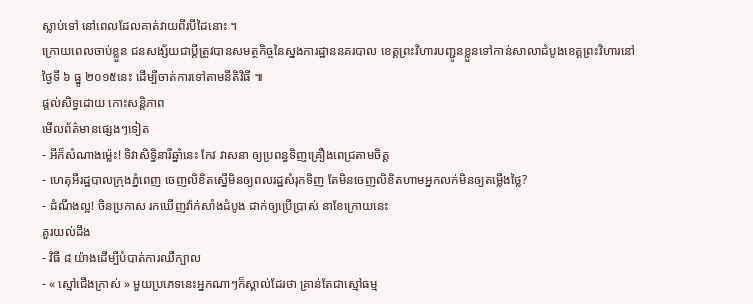ស្លាប់ទៅ នៅពេលដែលគាត់វាយពីរបីដៃនោះ ។
ក្រោយពេលចាប់ខ្លួន ជនសង្ស័យជាប្តីត្រូវបានសមត្ថកិច្ចនៃស្នងការដ្ឋាននគរបាល ខេត្តព្រះវិហារបញ្ជូនខ្លួនទៅកាន់សាលាដំបូងខេត្តព្រះវិហារនៅថ្ងៃទី ៦ ធ្នូ ២០១៥នេះ ដើម្បីចាត់ការទៅតាមនីតិវិធី ៕
ផ្តល់សិទ្ធដោយ កោះសន្តិភាព
មើលព័ត៌មានផ្សេងៗទៀត
- អីក៏សំណាងម្ល៉េះ! ទិវាសិទ្ធិនារីឆ្នាំនេះ កែវ វាសនា ឲ្យប្រពន្ធទិញគ្រឿងពេជ្រតាមចិត្ត
- ហេតុអីរដ្ឋបាលក្រុងភ្នំពេញ ចេញលិខិតស្នើមិនឲ្យពលរដ្ឋសំរុកទិញ តែមិនចេញលិខិតហាមអ្នកលក់មិនឲ្យតម្លើងថ្លៃ?
- ដំណឹងល្អ! ចិនប្រកាស រកឃើញវ៉ាក់សាំងដំបូង ដាក់ឲ្យប្រើប្រាស់ នាខែក្រោយនេះ
គួរយល់ដឹង
- វិធី ៨ យ៉ាងដើម្បីបំបាត់ការឈឺក្បាល
- « ស្មៅជើងក្រាស់ » មួយប្រភេទនេះអ្នកណាៗក៏ស្គាល់ដែរថា គ្រាន់តែជាស្មៅធម្ម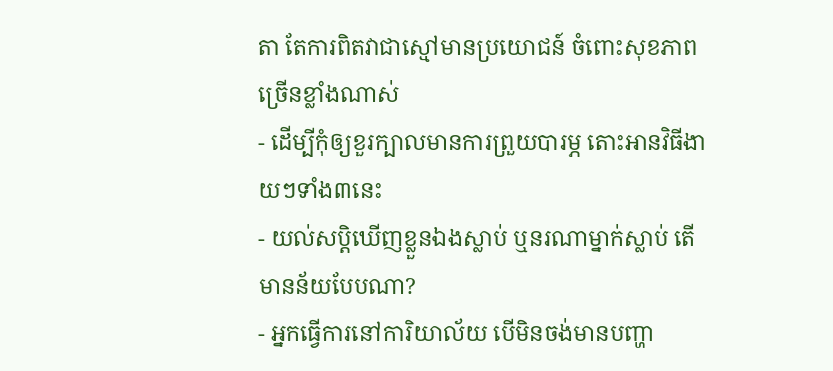តា តែការពិតវាជាស្មៅមានប្រយោជន៍ ចំពោះសុខភាពច្រើនខ្លាំងណាស់
- ដើម្បីកុំឲ្យខួរក្បាលមានការព្រួយបារម្ភ តោះអានវិធីងាយៗទាំង៣នេះ
- យល់សប្តិឃើញខ្លួនឯងស្លាប់ ឬនរណាម្នាក់ស្លាប់ តើមានន័យបែបណា?
- អ្នកធ្វើការនៅការិយាល័យ បើមិនចង់មានបញ្ហា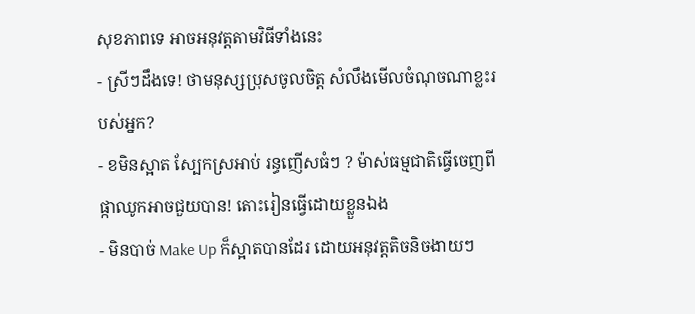សុខភាពទេ អាចអនុវត្តតាមវិធីទាំងនេះ
- ស្រីៗដឹងទេ! ថាមនុស្សប្រុសចូលចិត្ត សំលឹងមើលចំណុចណាខ្លះរបស់អ្នក?
- ខមិនស្អាត ស្បែកស្រអាប់ រន្ធញើសធំៗ ? ម៉ាស់ធម្មជាតិធ្វើចេញពីផ្កាឈូកអាចជួយបាន! តោះរៀនធ្វើដោយខ្លួនឯង
- មិនបាច់ Make Up ក៏ស្អាតបានដែរ ដោយអនុវត្តតិចនិចងាយៗ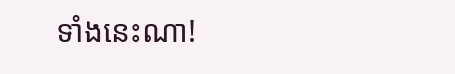ទាំងនេះណា!